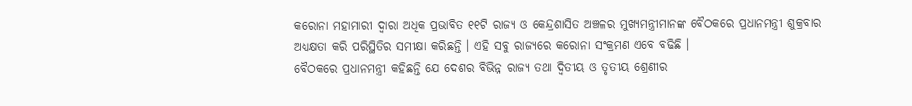କରୋନା ମହାମାରୀ ଦ୍ୱାରା ଅଧିକ ପ୍ରଭାବିତ ୧୧ଟି ରାଜ୍ୟ ଓ କେନ୍ଦ୍ରଶାସିତ ଅଞ୍ଚଳର ମୁଖ୍ୟମନ୍ତ୍ରୀମାନଙ୍କ ବୈଠକରେ ପ୍ରଧାନମନ୍ତ୍ରୀ ଶୁକ୍ରବାର ଅଧ୍ୟକ୍ଷତା କରି ପରିସ୍ଥିତିର ସମୀକ୍ଷା କରିଛନ୍ତି । ଏହି ସବୁ ରାଜ୍ୟରେ କରୋନା ସଂକ୍ରମଣ ଏବେ ବଢିଛି ।
ବୈଠକରେ ପ୍ରଧାନମନ୍ତ୍ରୀ କହିଛନ୍ତି ଯେ ଦେଶର ବିଭିନ୍ନ ରାଜ୍ୟ ତଥା ଦ୍ୱିତୀୟ ଓ ତୃତୀୟ ଶ୍ରେଣୀର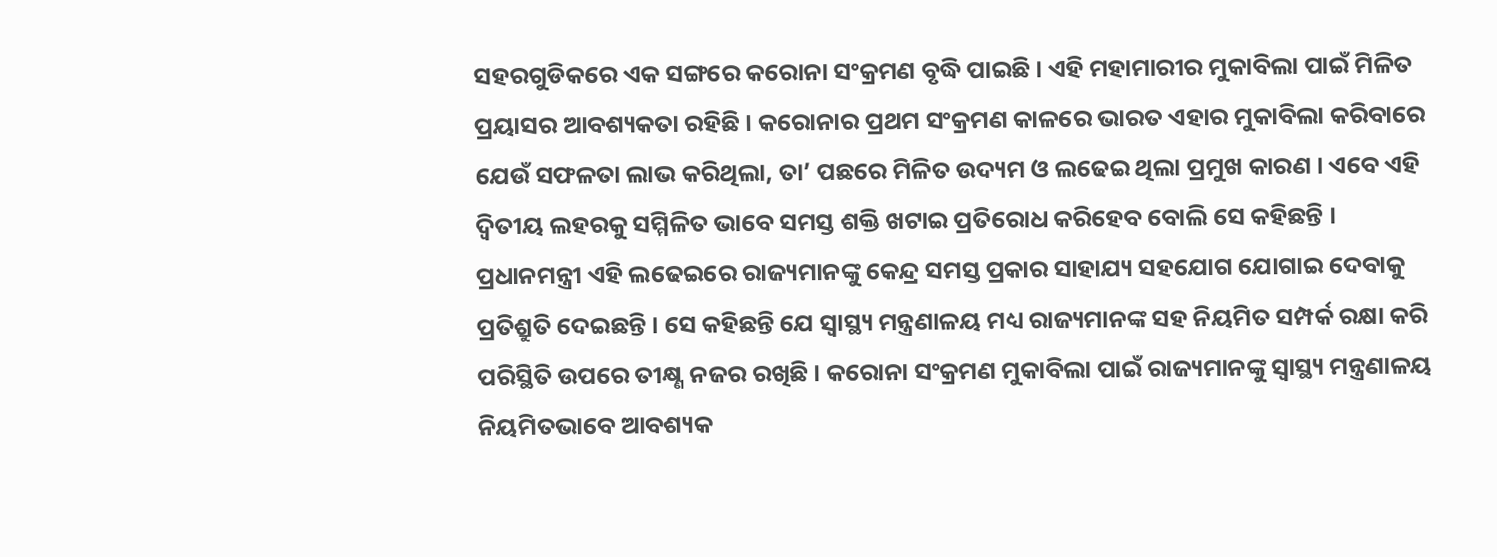ସହରଗୁଡିକରେ ଏକ ସଙ୍ଗରେ କରୋନା ସଂକ୍ରମଣ ବୃଦ୍ଧି ପାଇଛି । ଏହି ମହାମାରୀର ମୁକାବିଲା ପାଇଁ ମିଳିତ ପ୍ରୟାସର ଆବଶ୍ୟକତା ରହିଛି । କରୋନାର ପ୍ରଥମ ସଂକ୍ରମଣ କାଳରେ ଭାରତ ଏହାର ମୁକାବିଲା କରିବାରେ ଯେଉଁ ସଫଳତା ଲାଭ କରିଥିଲା, ତା’ ପଛରେ ମିଳିତ ଉଦ୍ୟମ ଓ ଲଢେଇ ଥିଲା ପ୍ରମୁଖ କାରଣ । ଏବେ ଏହି ଦ୍ୱିତୀୟ ଲହରକୁ ସମ୍ମିଳିତ ଭାବେ ସମସ୍ତ ଶକ୍ତି ଖଟାଇ ପ୍ରତିରୋଧ କରିହେବ ବୋଲି ସେ କହିଛନ୍ତି ।
ପ୍ରଧାନମନ୍ତ୍ରୀ ଏହି ଲଢେଇରେ ରାଜ୍ୟମାନଙ୍କୁ କେନ୍ଦ୍ର ସମସ୍ତ ପ୍ରକାର ସାହାଯ୍ୟ ସହଯୋଗ ଯୋଗାଇ ଦେବାକୁ ପ୍ରତିଶ୍ରୁତି ଦେଇଛନ୍ତି । ସେ କହିଛନ୍ତି ଯେ ସ୍ୱାସ୍ଥ୍ୟ ମନ୍ତ୍ରଣାଳୟ ମଧ୍ୟ ରାଜ୍ୟମାନଙ୍କ ସହ ନିୟମିତ ସମ୍ପର୍କ ରକ୍ଷା କରି ପରିସ୍ଥିତି ଉପରେ ତୀକ୍ଷ୍ଣ ନଜର ରଖିଛି । କରୋନା ସଂକ୍ରମଣ ମୁକାବିଲା ପାଇଁ ରାଜ୍ୟମାନଙ୍କୁ ସ୍ୱାସ୍ଥ୍ୟ ମନ୍ତ୍ରଣାଳୟ ନିୟମିତଭାବେ ଆବଶ୍ୟକ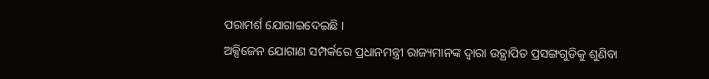ପରାମର୍ଶ ଯୋଗାଇଦେଇଛି ।
ଅକ୍ସିଜେନ ଯୋଗାଣ ସମ୍ପର୍କରେ ପ୍ରଧାନମନ୍ତ୍ରୀ ରାଜ୍ୟମାନଙ୍କ ଦ୍ୱାରା ଉତ୍ଥାପିତ ପ୍ରସଙ୍ଗଗୁଡିକୁ ଶୁଣିବା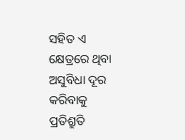ସହିତ ଏ କ୍ଷେତ୍ରରେ ଥିବା ଅସୁବିଧା ଦୂର କରିବାକୁ ପ୍ରତିଶ୍ରୁତି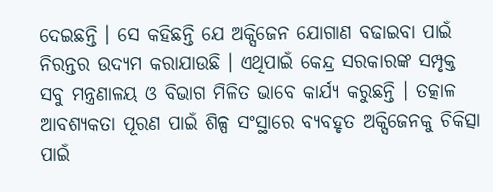ଦେଇଛନ୍ତି । ସେ କହିଛନ୍ତି ଯେ ଅକ୍ସିଜେନ ଯୋଗାଣ ବଢାଇବା ପାଇଁ ନିରନ୍ତର ଉଦ୍ୟମ କରାଯାଉଛି । ଏଥିପାଇଁ କେନ୍ଦ୍ର ସରକାରଙ୍କ ସମ୍ପୃକ୍ତ ସବୁ ମନ୍ତ୍ରଣାଳୟ ଓ ବିଭାଗ ମିଳିତ ଭାବେ କାର୍ଯ୍ୟ କରୁଛନ୍ତି । ତତ୍କାଳ ଆବଶ୍ୟକତା ପୂରଣ ପାଇଁ ଶିଳ୍ପ ସଂସ୍ଥାରେ ବ୍ୟବହୃତ ଅକ୍ସିଜେନକୁ ଚିକିତ୍ସା ପାଇଁ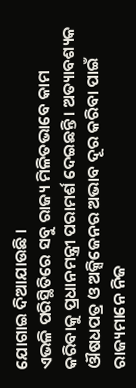ଯୋଗାଇ ଦିଆଯାଉଛି ।
ଏଭଳି ପରିସ୍ଥିତିରେ ସବୁ ରାଜ୍ୟ ମିଳିତଭାବେ କାମ କରିବାକୁ ପ୍ରଧାନମନ୍ତ୍ରୀ ପରାମର୍ଶ ଦେଇଛନ୍ତି । ଅତ୍ୟାବଶ୍ୟକ ଔଷଧପତ୍ର ଓ ଅକ୍ସିଜେନର ଅଭାବ ଦୂର କରିବା ପାଇଁ ରାଜ୍ୟମାନେ ନିଜ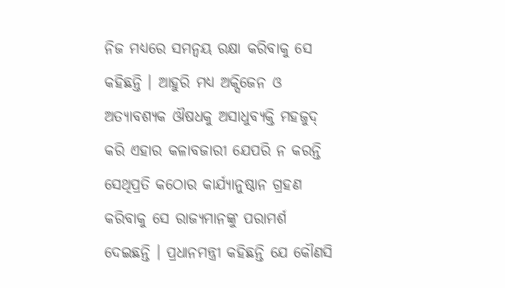ନିଜ ମଧ୍ୟରେ ସମନ୍ୱୟ ରକ୍ଷା କରିବାକୁ ସେ କହିଛନ୍ତି । ଆହୁରି ମଧ୍ୟ ଅକ୍ସିଜେନ ଓ ଅତ୍ୟାବଶ୍ୟକ ଔଷଧକୁ ଅସାଧୁବ୍ୟକ୍ତି ମହଜୁଦ୍ କରି ଏହାର କଳାବଜାରୀ ଯେପରି ନ କରନ୍ତି ସେଥିପ୍ରତି କଠୋର କାର୍ଯ୍ୟାନୁଷ୍ଠାନ ଗ୍ରହଣ କରିବାକୁ ସେ ରାଜ୍ୟମାନଙ୍କୁ ପରାମର୍ଶ ଦେଇଛନ୍ତି । ପ୍ରଧାନମନ୍ତ୍ରୀ କହିଛନ୍ତି ଯେ କୌଣସି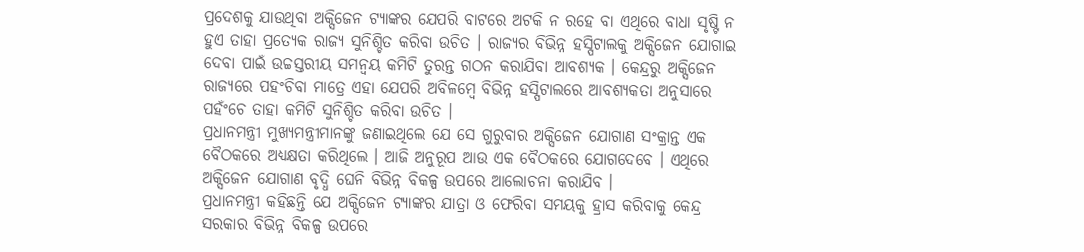ପ୍ରଦେଶକୁ ଯାଉଥିବା ଅକ୍ସିଜେନ ଟ୍ୟାଙ୍କର ଯେପରି ବାଟରେ ଅଟକି ନ ରହେ ବା ଏଥିରେ ବାଧା ସୃଷ୍ଟି ନ ହୁଏ ତାହା ପ୍ରତ୍ୟେକ ରାଜ୍ୟ ସୁନିଶ୍ଚିତ କରିବା ଉଚିତ । ରାଜ୍ୟର ବିଭିନ୍ନ ହସ୍ପିଟାଲକୁ ଅକ୍ସିଜେନ ଯୋଗାଇ ଦେବା ପାଇଁ ଉଚ୍ଚସ୍ତରୀୟ ସମନ୍ୱୟ କମିଟି ତୁରନ୍ତ ଗଠନ କରାଯିବା ଆବଶ୍ୟକ । କେନ୍ଦ୍ରରୁ ଅକ୍ସିଜେନ ରାଜ୍ୟରେ ପହଂଚିବା ମାତ୍ରେ ଏହା ଯେପରି ଅବିଳମ୍ବେ ବିଭିନ୍ନ ହସ୍ପିଟାଲରେ ଆବଶ୍ୟକତା ଅନୁସାରେ ପହଁଂଚେ ତାହା କମିଟି ସୁନିଶ୍ଚିତ କରିବା ଉଚିତ ।
ପ୍ରଧାନମନ୍ତ୍ରୀ ମୁଖ୍ୟମନ୍ତ୍ରୀମାନଙ୍କୁ ଜଣାଇଥିଲେ ଯେ ସେ ଗୁରୁବାର ଅକ୍ସିଜେନ ଯୋଗାଣ ସଂକ୍ରାନ୍ତ ଏକ ବୈଠକରେ ଅଧ୍ୟକ୍ଷତା କରିଥିଲେ । ଆଜି ଅନୁରୂପ ଆଉ ଏକ ବୈଠକରେ ଯୋଗଦେବେ । ଏଥିରେ ଅକ୍ସିଜେନ ଯୋଗାଣ ବୃଦ୍ଧି ଘେନି ବିଭିନ୍ନ ବିକଳ୍ପ ଉପରେ ଆଲୋଚନା କରାଯିବ ।
ପ୍ରଧାନମନ୍ତ୍ରୀ କହିଛନ୍ତି ଯେ ଅକ୍ସିଜେନ ଟ୍ୟାଙ୍କର ଯାତ୍ରା ଓ ଫେରିବା ସମୟକୁ ହ୍ରାସ କରିବାକୁ କେନ୍ଦ୍ର ସରକାର ବିଭିନ୍ନ ବିକଳ୍ପ ଉପରେ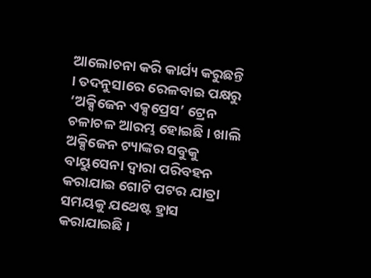ଆଲୋଚନା କରି କାର୍ଯ୍ୟ କରୁଛନ୍ତି । ତଦନୁସାରେ ରେଳବାଇ ପକ୍ଷରୁ ‘ଅକ୍ସିଜେନ ଏକ୍ସପ୍ରେସ’ ଟ୍ରେନ ଚଳାଚଳ ଆରମ୍ଭ ହୋଇଛି । ଖାଲି ଅକ୍ସିଜେନ ଟ୍ୟାଙ୍କର ସବୁକୁ ବାୟୁସେନା ଦ୍ୱାରା ପରିବହନ କରାଯାଇ ଗୋଟି ପଟର ଯାତ୍ରା ସମୟକୁ ଯଥେଷ୍ଟ ହ୍ରାସ କରାଯାଇଛି ।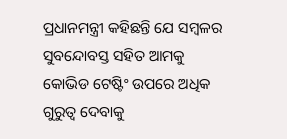ପ୍ରଧାନମନ୍ତ୍ରୀ କହିଛନ୍ତି ଯେ ସମ୍ବଳର ସୁବନ୍ଦୋବସ୍ତ ସହିତ ଆମକୁ କୋଭିଡ ଟେଷ୍ଟିଂ ଉପରେ ଅଧିକ ଗୁରୁତ୍ୱ ଦେବାକୁ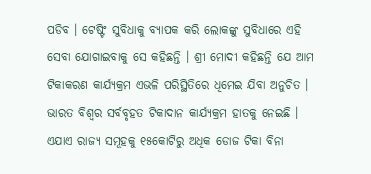ପଡିବ । ଟେଷ୍ଟିଂ ସୁବିଧାକୁ ବ୍ୟାପକ କରି ଲୋକଙ୍କୁ ସୁବିଧାରେ ଏହି ସେବା ଯୋଗାଇବାକୁ ସେ କହିଛନ୍ତି । ଶ୍ରୀ ମୋଦୀ କହିଛନ୍ତି ଯେ ଆମ ଟିକାକରଣ କାର୍ଯ୍ୟକ୍ରମ ଏଭଳି ପରିସ୍ଥିତିରେ ଧିମେଇ ଯିବା ଅନୁଚିତ । ଭାରତ ବିଶ୍ୱର ସର୍ବବୃହତ ଟିକାଦାନ କାର୍ଯ୍ୟକ୍ରମ ହାତକୁ ନେଇଛି । ଏଯାଏ ରାଜ୍ୟ ସମୂହକୁ ୧୫କୋଟିରୁ ଅଧିକ ଡୋଜ ଟିକା ବିନା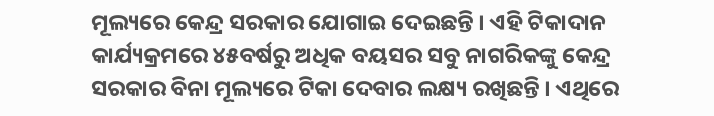ମୂଲ୍ୟରେ କେନ୍ଦ୍ର ସରକାର ଯୋଗାଇ ଦେଇଛନ୍ତି । ଏହି ଟିକାଦାନ କାର୍ଯ୍ୟକ୍ରମରେ ୪୫ବର୍ଷରୁ ଅଧିକ ବୟସର ସବୁ ନାଗରିକଙ୍କୁ କେନ୍ଦ୍ର ସରକାର ବିନା ମୂଲ୍ୟରେ ଟିକା ଦେବାର ଲକ୍ଷ୍ୟ ରଖିଛନ୍ତି । ଏଥିରେ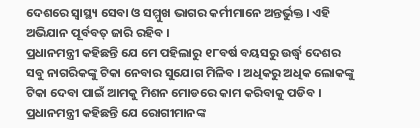ଦେଶରେ ସ୍ୱାସ୍ଥ୍ୟ ସେବା ଓ ସମ୍ମୁଖ ଭାଗର କର୍ମୀମାନେ ଅନ୍ତର୍ଭୁକ୍ତ । ଏହି ଅଭିଯାନ ପୂର୍ବବତ୍ ଜାରି ରହିବ ।
ପ୍ରଧାନମନ୍ତ୍ରୀ କହିଛନ୍ତି ଯେ ମେ ପହିଲାରୁ ୧୮ବର୍ଷ ବୟସରୁ ଉର୍ଦ୍ଧ୍ୱ ଦେଶର ସବୁ ନାଗରିକଙ୍କୁ ଟିକା ନେବାର ସୁଯୋଗ ମିଳିବ । ଅଧିକରୁ ଅଧିକ ଲୋକଙ୍କୁ ଟିକା ଦେବା ପାଇଁ ଆମକୁ ମିଶନ ମୋଡରେ କାମ କରିବାକୁ ପଡିବ । ପ୍ରଧାନମନ୍ତ୍ରୀ କହିଛନ୍ତି ଯେ ରୋଗୀମାନଙ୍କ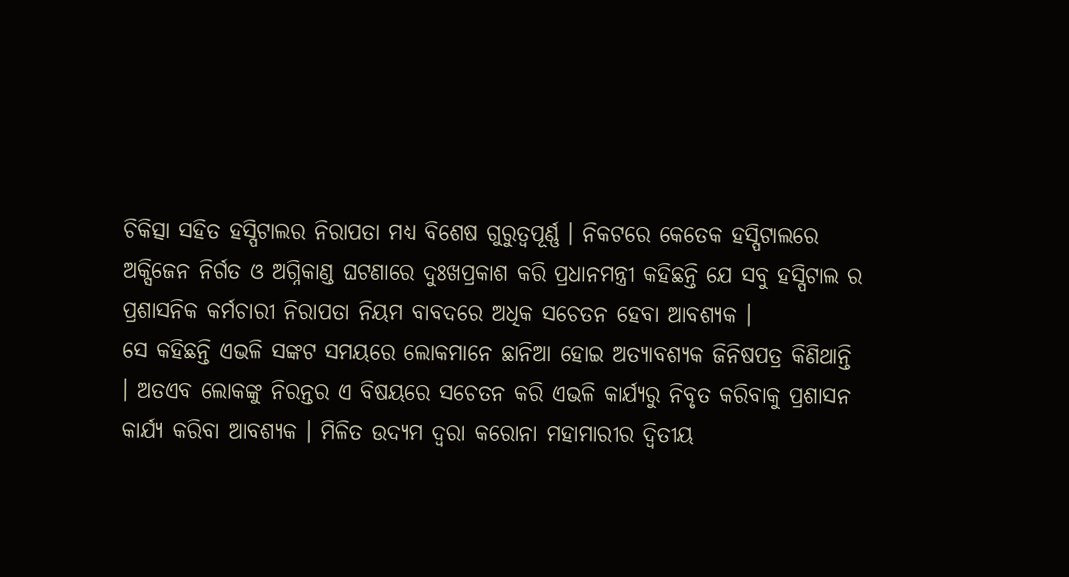ଚିକିତ୍ସା ସହିତ ହସ୍ପିଟାଲର ନିରାପତା ମଧ୍ୟ ବିଶେଷ ଗୁରୁତ୍ୱପୂର୍ଣ୍ଣ । ନିକଟରେ କେତେକ ହସ୍ପିଟାଲରେ ଅକ୍ସିଜେନ ନିର୍ଗତ ଓ ଅଗ୍ନିକାଣ୍ଡ ଘଟଣାରେ ଦୁଃଖପ୍ରକାଶ କରି ପ୍ରଧାନମନ୍ତ୍ରୀ କହିଛନ୍ତି ଯେ ସବୁ ହସ୍ପିଟାଲ ର ପ୍ରଶାସନିକ କର୍ମଚାରୀ ନିରାପତା ନିୟମ ବାବଦରେ ଅଧିକ ସଚେତନ ହେବା ଆବଶ୍ୟକ ।
ସେ କହିଛନ୍ତି ଏଭଳି ସଙ୍କଟ ସମୟରେ ଲୋକମାନେ ଛାନିଆ ହୋଇ ଅତ୍ୟାବଶ୍ୟକ ଜିନିଷପତ୍ର କିଣିଥାନ୍ତି । ଅତଏବ ଲୋକଙ୍କୁ ନିରନ୍ତର ଏ ବିଷୟରେ ସଚେତନ କରି ଏଭଳି କାର୍ଯ୍ୟରୁ ନିବୃତ କରିବାକୁ ପ୍ରଶାସନ କାର୍ଯ୍ୟ କରିବା ଆବଶ୍ୟକ । ମିଳିତ ଉଦ୍ୟମ ଦ୍ୱରା କରୋନା ମହାମାରୀର ଦ୍ୱିତୀୟ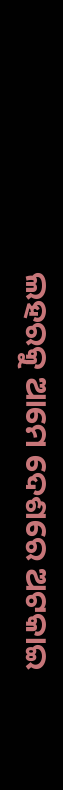ଲହରକୁ ଆମେ ଦେଶରେ ଅଟକାଇ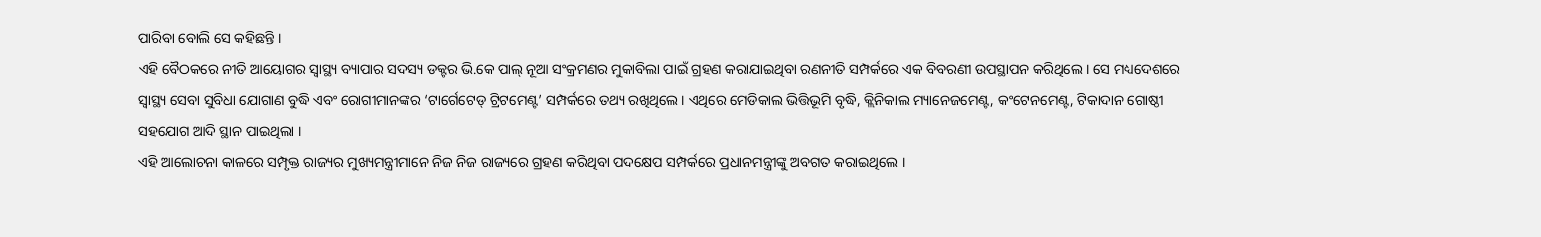ପାରିବା ବୋଲି ସେ କହିଛନ୍ତି ।
ଏହି ବୈଠକରେ ନୀତି ଆୟୋଗର ସ୍ୱାସ୍ଥ୍ୟ ବ୍ୟାପାର ସଦସ୍ୟ ଡକ୍ଟର ଭି.କେ ପାଲ୍ ନୂଆ ସଂକ୍ରମଣର ମୁକାବିଲା ପାଇଁ ଗ୍ରହଣ କରାଯାଇଥିବା ରଣନୀତି ସମ୍ପର୍କରେ ଏକ ବିବରଣୀ ଉପସ୍ଥାପନ କରିଥିଲେ । ସେ ମଧ୍ୟଦେଶରେ ସ୍ୱାସ୍ଥ୍ୟ ସେବା ସୁବିଧା ଯୋଗାଣ ବୁଦ୍ଧି ଏବଂ ରୋଗୀମାନଙ୍କର ‘ଟାର୍ଗେଟେଡ୍ ଟ୍ରିଟମେଣ୍ଟ’ ସମ୍ପର୍କରେ ତଥ୍ୟ ରଖିଥିଲେ । ଏଥିରେ ମେଡିକାଲ ଭିତ୍ତିଭୂମି ବୃଦ୍ଧି, କ୍ଲିନିକାଲ ମ୍ୟାନେଜମେଣ୍ଟ, କଂଟେନମେଣ୍ଟ, ଟିକାଦାନ ଗୋଷ୍ଠୀ ସହଯୋଗ ଆଦି ସ୍ଥାନ ପାଇଥିଲା ।
ଏହି ଆଲୋଚନା କାଳରେ ସମ୍ପୃକ୍ତ ରାଜ୍ୟର ମୁଖ୍ୟମନ୍ତ୍ରୀମାନେ ନିଜ ନିଜ ରାଜ୍ୟରେ ଗ୍ରହଣ କରିଥିବା ପଦକ୍ଷେପ ସମ୍ପର୍କରେ ପ୍ରଧାନମନ୍ତ୍ରୀଙ୍କୁ ଅବଗତ କରାଇଥିଲେ ।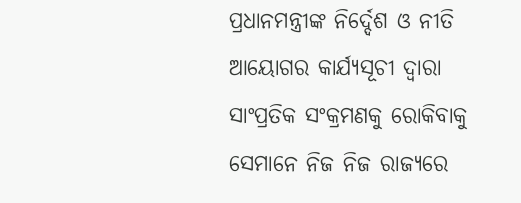ପ୍ରଧାନମନ୍ତ୍ରୀଙ୍କ ନିର୍ଦ୍ଦେଶ ଓ ନୀତି ଆୟୋଗର କାର୍ଯ୍ୟସୂଚୀ ଦ୍ୱାରା ସାଂପ୍ରତିକ ସଂକ୍ରମଣକୁ ରୋକିବାକୁ ସେମାନେ ନିଜ ନିଜ ରାଜ୍ୟରେ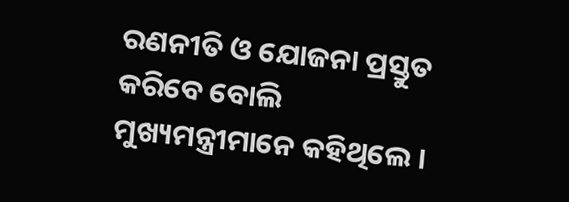ରଣନୀତି ଓ ଯୋଜନା ପ୍ରସ୍ତୁତ କରିବେ ବୋଲି ମୁଖ୍ୟମନ୍ତ୍ରୀମାନେ କହିଥିଲେ ।